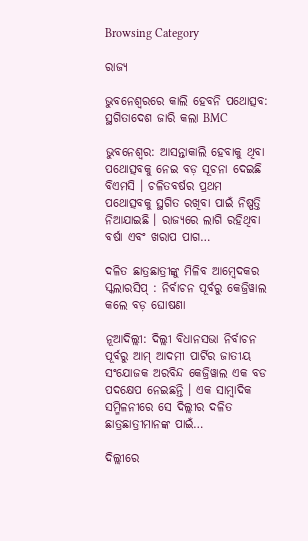Browsing Category

ରାଜ୍ୟ

ଭୁବନେଶ୍ୱରରେ କାଲି ହେବନି ପଥୋତ୍ସବ: ସ୍ଥଗିତାଦେଶ ଜାରି କଲା BMC

ଭୁବନେଶ୍ୱର: ଆସନ୍ତାକାଲି ହେବାକୁ ଥିବା ପଥୋତ୍ସବକୁ ନେଇ ବଡ଼ ସୂଚନା ଦେଇଛି ବିଏମସି । ଚଳିତବର୍ଷର ପ୍ରଥମ ପଥୋତ୍ସବକୁ ସ୍ଥଗିତ ରଖିବା ପାଇଁ ନିଷ୍ପତ୍ତି ନିଆଯାଇଛି । ରାଜ୍ୟରେ ଲାଗି ରହିଥିବା ବର୍ଷା ଏବଂ ଖରାପ ପାଗ…

ଦଳିତ ଛାତ୍ରଛାତ୍ରୀଙ୍କୁ ମିଳିବ ଆମ୍ବେଦକର ସ୍କଲାରସିପ୍ : ନିର୍ବାଚନ ପୂର୍ବରୁ କେଜ୍ରିୱାଲ କଲେ ବଡ଼ ଘୋଷଣା

ନୂଆଦିଲ୍ଲୀ: ଦିଲ୍ଲୀ ବିଧାନସଭା ନିର୍ବାଚନ ପୂର୍ବରୁ ଆମ୍ ଆଦମୀ ପାର୍ଟିର ଜାତୀୟ ସଂଯୋଜକ ଅରବିନ୍ଦ କେଜ୍ରିୱାଲ ଏକ ବଡ ପଦକ୍ଷେପ ନେଇଛନ୍ତି । ଏକ ସାମ୍ବାଦିକ ସମ୍ମିଳନୀରେ ସେ ଦିଲ୍ଲୀର ଦଳିତ ଛାତ୍ରଛାତ୍ରୀମାନଙ୍କ ପାଇଁ…

ଦିଲ୍ଲୀରେ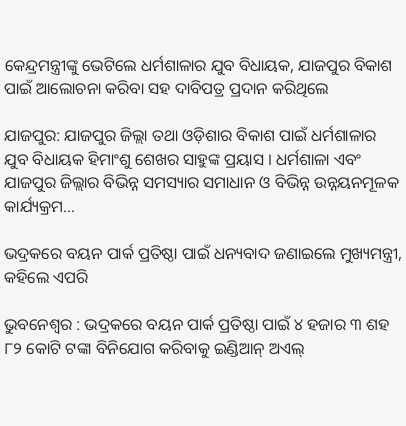କେନ୍ଦ୍ରମନ୍ତ୍ରୀଙ୍କୁ ଭେଟିଲେ ଧର୍ମଶାଳାର ଯୁବ ବିଧାୟକ, ଯାଜପୁର ବିକାଶ ପାଇଁ ଆଲୋଚନା କରିବା ସହ ଦାବିପତ୍ର ପ୍ରଦାନ କରିଥିଲେ

ଯାଜପୁର: ଯାଜପୁର ଜିଲ୍ଲା ତଥା ଓଡ଼ିଶାର ବିକାଶ ପାଇଁ ଧର୍ମଶାଳାର ଯୁବ ବିଧାୟକ ହିମାଂଶୁ ଶେଖର ସାହୁଙ୍କ ପ୍ରୟାସ । ଧର୍ମଶାଳା ଏବଂ ଯାଜପୁର ଜିଲ୍ଲାର ବିଭିନ୍ନ ସମସ୍ୟାର ସମାଧାନ ଓ ବିଭିନ୍ନ ଉନ୍ନୟନମୂଳକ କାର୍ଯ୍ୟକ୍ରମ…

ଭଦ୍ରକରେ ବୟନ ପାର୍କ ପ୍ରତିଷ୍ଠା ପାଇଁ ଧନ୍ୟବାଦ ଜଣାଇଲେ ମୁଖ୍ୟମନ୍ତ୍ରୀ, କହିଲେ ଏପରି

ଭୁବନେଶ୍ବର : ଭଦ୍ରକରେ ବୟନ ପାର୍କ ପ୍ରତିଷ୍ଠା ପାଇଁ ୪ ହଜାର ୩ ଶହ ୮୨ କୋଟି ଟଙ୍କା ବିନିଯୋଗ କରିବାକୁ ଇଣ୍ଡିଆନ୍ ଅଏଲ୍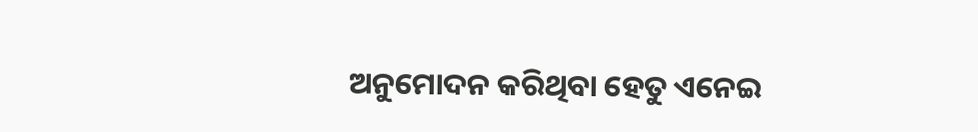ଅନୁମୋଦନ କରିଥିବା ହେତୁ ଏନେଇ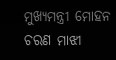ମୁଖ୍ୟମନ୍ତ୍ରୀ ମୋହନ ଚରଣ ମାଝୀ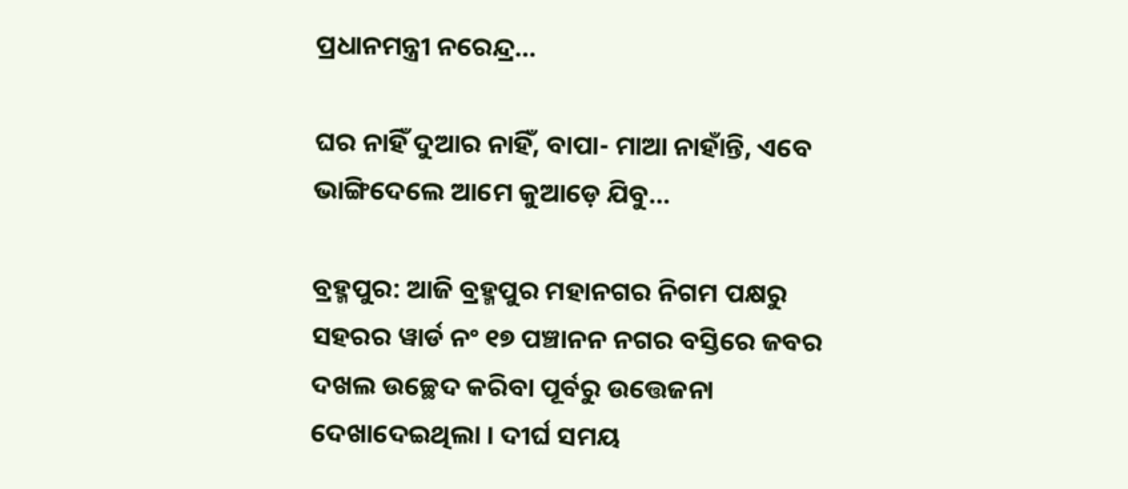ପ୍ରଧାନମନ୍ତ୍ରୀ ନରେନ୍ଦ୍ର…

ଘର ନାହିଁ ଦୁଆର ନାହିଁ, ବାପା- ମାଆ ନାହାଁନ୍ତି, ଏବେ ଭାଙ୍ଗିଦେଲେ ଆମେ କୁଆଡ଼େ ଯିବୁ…

ବ୍ରହ୍ମପୁର: ଆଜି ବ୍ରହ୍ମପୁର ମହାନଗର ନିଗମ ପକ୍ଷରୁ ସହରର ୱାର୍ଡ ନଂ ୧୭ ପଞ୍ଚାନନ ନଗର ବସ୍ତିରେ ଜବର ଦଖଲ ଉଚ୍ଛେଦ କରିବା ପୂର୍ବରୁ ଉତ୍ତେଜନା ଦେଖାଦେଇଥିଲା । ଦୀର୍ଘ ସମୟ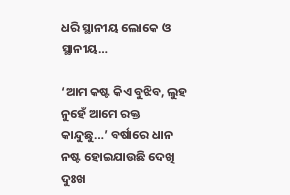ଧରି ସ୍ଥାନୀୟ ଲୋକେ ଓ ସ୍ଥାନୀୟ…

‘ଆମ କଷ୍ଟ କିଏ ବୁଝିବ, ଲୁହ ନୁହେଁ ଆମେ ରକ୍ତ କାନ୍ଦୁଛୁ…’ ବର୍ଷାରେ ଧାନ ନଷ୍ଟ ହୋଇଯାଉଛି ଦେଖି ଦୁଃଖ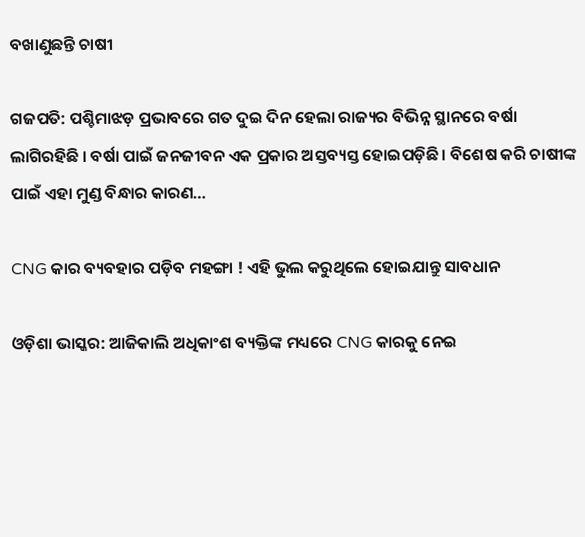ବଖାଣୁଛନ୍ତି ଚାଷୀ

ଗଜପତି: ପଶ୍ଚିମାଝଡ଼ ପ୍ରଭାବରେ ଗତ ଦୁଇ ଦିନ ହେଲା ରାଜ୍ୟର ବିଭିନ୍ନ ସ୍ଥାନରେ ବର୍ଷା ଲାଗିରହିଛି । ବର୍ଷା ପାଇଁ ଜନଜୀବନ ଏକ ପ୍ରକାର ଅସ୍ତବ୍ୟସ୍ତ ହୋଇପଡ଼ିଛି । ବିଶେଷ କରି ଚାଷୀଙ୍କ ପାଇଁ ଏହା ମୁଣ୍ଡ ବିନ୍ଧାର କାରଣ…

CNG କାର ବ୍ୟବହାର ପଡ଼ିବ ମହଙ୍ଗା ! ଏହି ଭୁଲ କରୁଥିଲେ ହୋଇଯାନ୍ତୁ ସାବଧାନ

ଓଡ଼ିଶା ଭାସ୍କର: ଆଜିକାଲି ଅଧିକାଂଶ ବ୍ୟକ୍ତିଙ୍କ ମଧ୍ୟରେ CNG କାରକୁ ନେଇ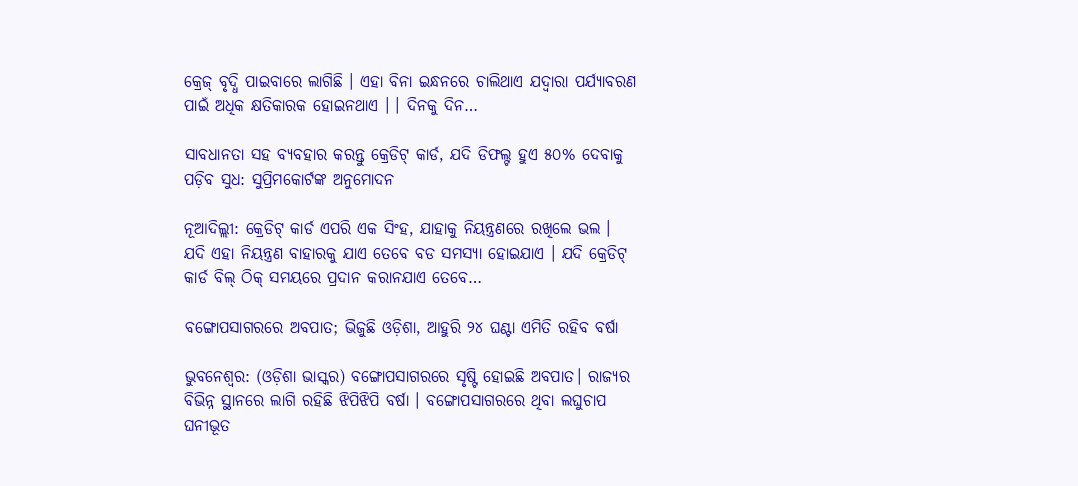କ୍ରେଜ୍ ବୃଦ୍ଧି ପାଇବାରେ ଲାଗିଛି । ଏହା ବିନା ଇନ୍ଧନରେ ଚାଲିଥାଏ ଯଦ୍ୱାରା ପର୍ଯ୍ୟାବରଣ ପାଇଁ ଅଧିକ କ୍ଷତିକାରକ ହୋଇନଥାଏ । । ଦିନକୁ ଦିନ…

ସାବଧାନତା ସହ ବ୍ୟବହାର କରନ୍ତୁ କ୍ରେଡିଟ୍ କାର୍ଡ, ଯଦି ଡିଫଲ୍ଟ ହୁଏ ୫୦% ଦେବାକୁ ପଡ଼ିବ ସୁଧ: ସୁପ୍ରିମକୋର୍ଟଙ୍କ ଅନୁମୋଦନ

ନୂଆଦିଲ୍ଲୀ: କ୍ରେଡିଟ୍ କାର୍ଡ ଏପରି ଏକ ସିଂହ, ଯାହାକୁ ନିୟନ୍ତ୍ରଣରେ ରଖିଲେ ଭଲ । ଯଦି ଏହା ନିୟନ୍ତ୍ରଣ ବାହାରକୁ ଯାଏ ତେବେ ବଡ ସମସ୍ୟା ହୋଇଯାଏ । ଯଦି କ୍ରେଡିଟ୍ କାର୍ଡ ବିଲ୍ ଠିକ୍ ସମୟରେ ପ୍ରଦାନ କରାନଯାଏ ତେବେ…

ବଙ୍ଗୋପସାଗରରେ ଅବପାତ; ଭିଜୁଛି ଓଡ଼ିଶା, ଆହୁରି ୨୪ ଘଣ୍ଟା ଏମିତି ରହିବ ବର୍ଷା

ଭୁବନେଶ୍ୱର: (ଓଡ଼ିଶା ଭାସ୍କର) ବଙ୍ଗୋପସାଗରରେ ସୃଷ୍ଟି ହୋଇଛି ଅବପାତ। ରାଜ୍ୟର ବିଭିନ୍ନ ସ୍ଥାନରେ ଲାଗି ରହିଛି ଝିପିଝିପି ବର୍ଷା । ବଙ୍ଗୋପସାଗରରେ ଥିବା ଲଘୁଚାପ ଘନୀଭୂତ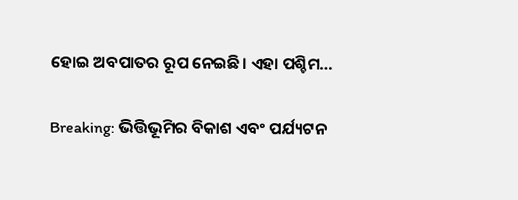ହୋଇ ଅବପାତର ରୂପ ନେଇଛି। ଏହା ପଶ୍ଚିମ…

Breaking: ଭିତ୍ତିଭୂମିର ବିକାଶ ଏବଂ ପର୍ଯ୍ୟଟନ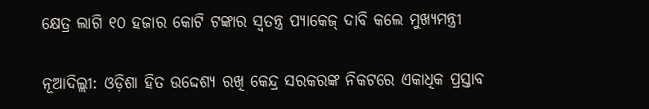କ୍ଷେତ୍ର ଲାଗି ୧୦ ହଜାର କୋଟି ଟଙ୍କାର ସ୍ୱତନ୍ତ୍ର ପ୍ୟାକେଜ୍ ଦାବି କଲେ ମୁଖ୍ୟମନ୍ତ୍ରୀ

ନୂଆଦିଲ୍ଲୀ: ଓଡ଼ିଶା ହିତ ଉଦ୍ଦେଶ୍ୟ ରଖି କେନ୍ଦ୍ର ସରକରଙ୍କ ନିକଟରେ ଏକାଧିକ ପ୍ରସ୍ତାବ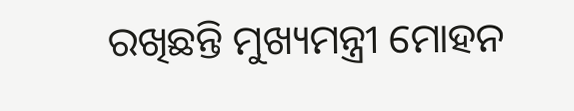ରଖିଛନ୍ତି ମୁଖ୍ୟମନ୍ତ୍ରୀ ମୋହନ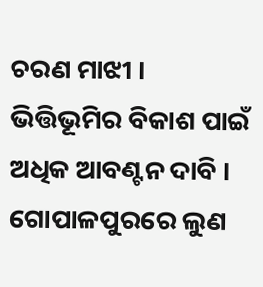ଚରଣ ମାଝୀ । ଭିତ୍ତିଭୂମିର ବିକାଶ ପାଇଁ ଅଧିକ ଆବଣ୍ଟନ ଦାବି । ଗୋପାଳପୁରରେ ଲୁଣ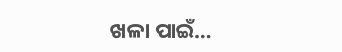ଖଳା ପାଇଁ…